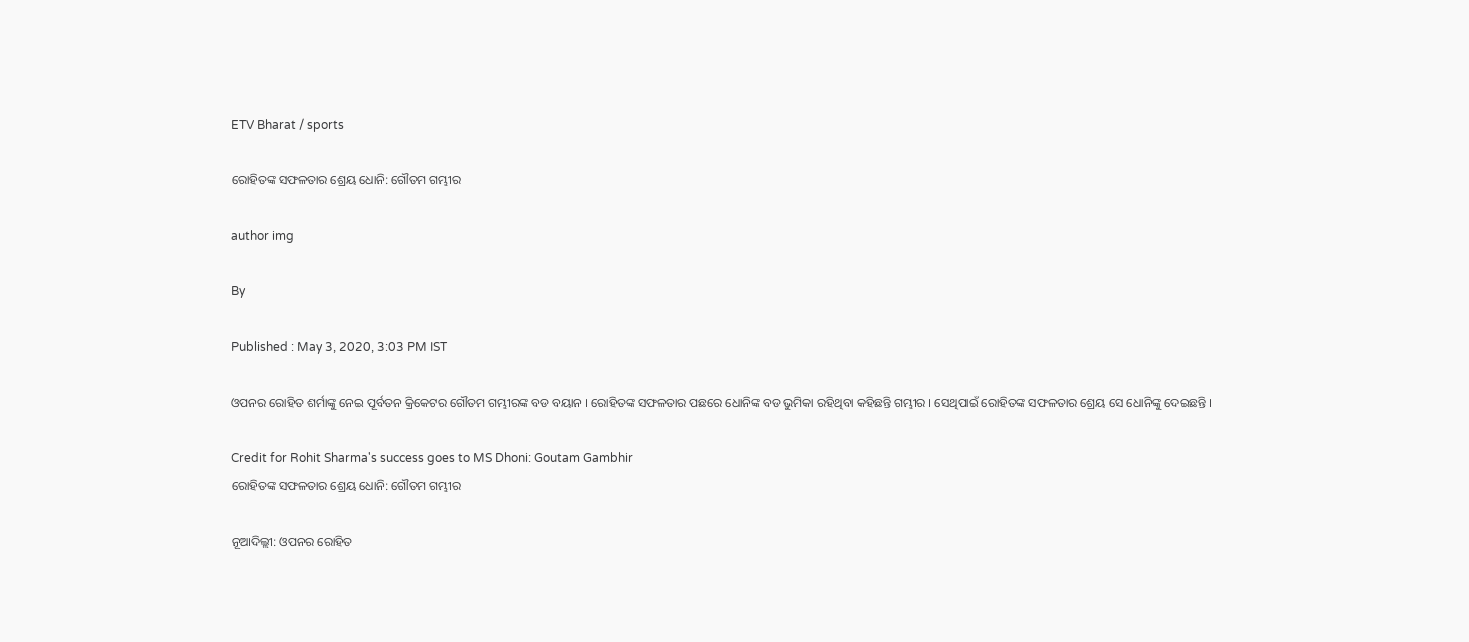ETV Bharat / sports

ରୋହିତଙ୍କ ସଫଳତାର ଶ୍ରେୟ ଧୋନି: ଗୌତମ ଗମ୍ଭୀର

author img

By

Published : May 3, 2020, 3:03 PM IST

ଓପନର ରୋହିତ ଶର୍ମାଙ୍କୁ ନେଇ ପୂର୍ବତନ କ୍ରିକେଟର ଗୌତମ ଗମ୍ଭୀରଙ୍କ ବଡ ବୟାନ । ରୋହିତଙ୍କ ସଫଳତାର ପଛରେ ଧୋନିଙ୍କ ବଡ ଭୁମିକା ରହିଥିବା କହିଛନ୍ତି ଗମ୍ଭୀର । ସେଥିପାଇଁ ରୋହିତଙ୍କ ସଫଳତାର ଶ୍ରେୟ ସେ ଧୋନିଙ୍କୁ ଦେଇଛନ୍ତି ।

Credit for Rohit Sharma's success goes to MS Dhoni: Goutam Gambhir
ରୋହିତଙ୍କ ସଫଳତାର ଶ୍ରେୟ ଧୋନି: ଗୌତମ ଗମ୍ଭୀର

ନୂଆଦିଲ୍ଲୀ: ଓପନର ରୋହିତ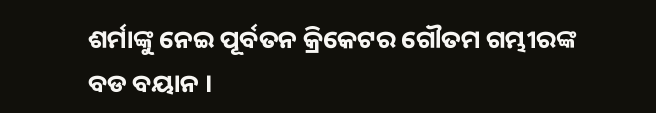ଶର୍ମାଙ୍କୁ ନେଇ ପୂର୍ବତନ କ୍ରିକେଟର ଗୌତମ ଗମ୍ଭୀରଙ୍କ ବଡ ବୟାନ ।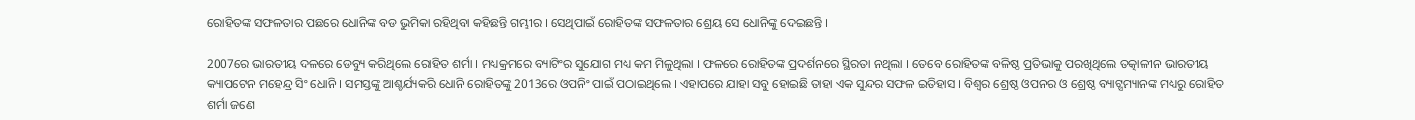ରୋହିତଙ୍କ ସଫଳତାର ପଛରେ ଧୋନିଙ୍କ ବଡ ଭୁମିକା ରହିଥିବା କହିଛନ୍ତି ଗମ୍ଭୀର । ସେଥିପାଇଁ ରୋହିତଙ୍କ ସଫଳତାର ଶ୍ରେୟ ସେ ଧୋନିଙ୍କୁ ଦେଇଛନ୍ତି ।

2007ରେ ଭାରତୀୟ ଦଳରେ ଡେବ୍ୟୁ କରିଥିଲେ ରୋହିତ ଶର୍ମା । ମଧ୍ୟକ୍ରମରେ ବ୍ୟାଟିଂର ସୁଯୋଗ ମଧ୍ୟ କମ ମିଳୁଥିଲା । ଫଳରେ ରୋହିତଙ୍କ ପ୍ରଦର୍ଶନରେ ସ୍ଥିରତା ନଥିଲା । ତେବେ ରୋହିତଙ୍କ ବଳିଷ୍ଠ ପ୍ରତିଭାକୁ ପରଖିଥିଲେ ତତ୍କାଳୀନ ଭାରତୀୟ କ୍ୟାପଟେନ ମହେନ୍ଦ୍ର ସିଂ ଧୋନି । ସମସ୍ତଙ୍କୁ ଆଶ୍ଚର୍ଯ୍ୟକରି ଧୋନି ରୋହିତଙ୍କୁ 2013ରେ ଓପନିଂ ପାଇଁ ପଠାଇଥିଲେ । ଏହାପରେ ଯାହା ସବୁ ହୋଇଛି ତାହା ଏକ ସୁନ୍ଦର ସଫଳ ଇତିହାସ । ବିଶ୍ବର ଶ୍ରେଷ୍ଠ ଓପନର ଓ ଶ୍ରେଷ୍ଠ ବ୍ୟାଟ୍ସମ୍ୟାନଙ୍କ ମଧ୍ୟରୁ ରୋହିତ ଶର୍ମା ଜଣେ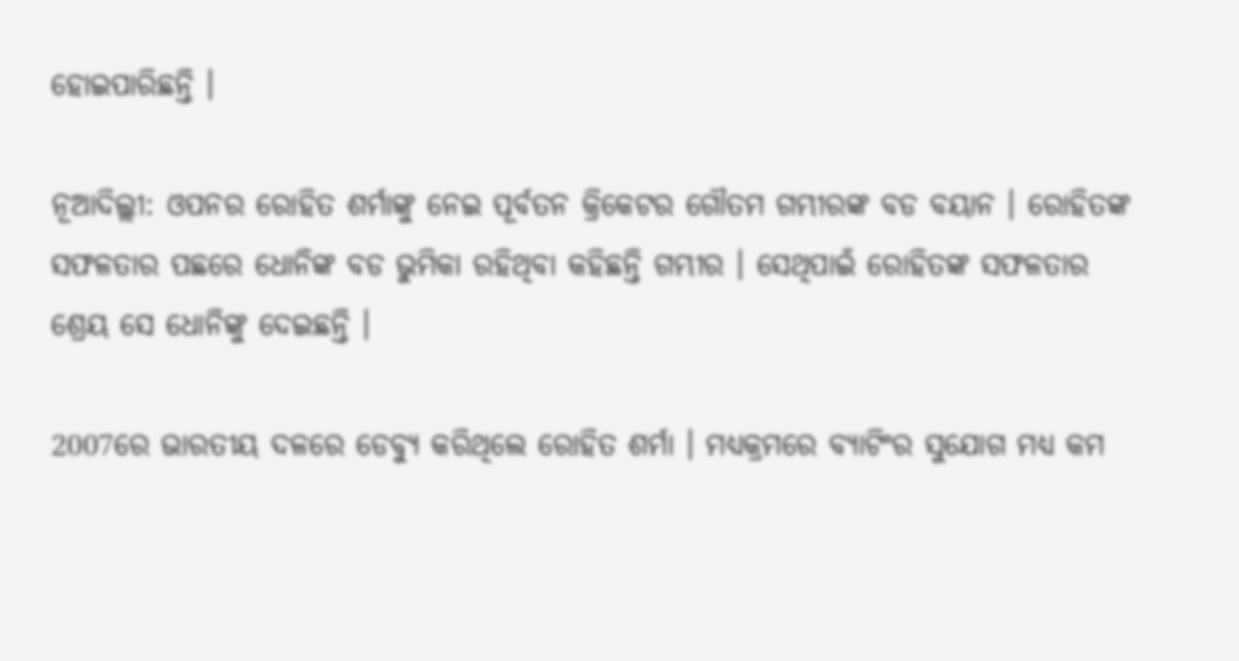ହୋଇପାରିଛନ୍ତି ।

ନୂଆଦିଲ୍ଲୀ: ଓପନର ରୋହିତ ଶର୍ମାଙ୍କୁ ନେଇ ପୂର୍ବତନ କ୍ରିକେଟର ଗୌତମ ଗମ୍ଭୀରଙ୍କ ବଡ ବୟାନ । ରୋହିତଙ୍କ ସଫଳତାର ପଛରେ ଧୋନିଙ୍କ ବଡ ଭୁମିକା ରହିଥିବା କହିଛନ୍ତି ଗମ୍ଭୀର । ସେଥିପାଇଁ ରୋହିତଙ୍କ ସଫଳତାର ଶ୍ରେୟ ସେ ଧୋନିଙ୍କୁ ଦେଇଛନ୍ତି ।

2007ରେ ଭାରତୀୟ ଦଳରେ ଡେବ୍ୟୁ କରିଥିଲେ ରୋହିତ ଶର୍ମା । ମଧ୍ୟକ୍ରମରେ ବ୍ୟାଟିଂର ସୁଯୋଗ ମଧ୍ୟ କମ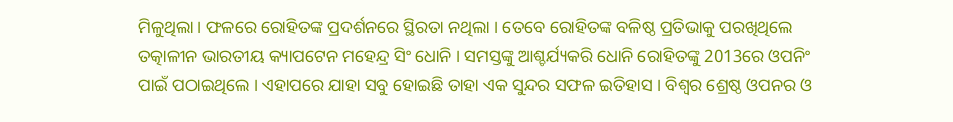ମିଳୁଥିଲା । ଫଳରେ ରୋହିତଙ୍କ ପ୍ରଦର୍ଶନରେ ସ୍ଥିରତା ନଥିଲା । ତେବେ ରୋହିତଙ୍କ ବଳିଷ୍ଠ ପ୍ରତିଭାକୁ ପରଖିଥିଲେ ତତ୍କାଳୀନ ଭାରତୀୟ କ୍ୟାପଟେନ ମହେନ୍ଦ୍ର ସିଂ ଧୋନି । ସମସ୍ତଙ୍କୁ ଆଶ୍ଚର୍ଯ୍ୟକରି ଧୋନି ରୋହିତଙ୍କୁ 2013ରେ ଓପନିଂ ପାଇଁ ପଠାଇଥିଲେ । ଏହାପରେ ଯାହା ସବୁ ହୋଇଛି ତାହା ଏକ ସୁନ୍ଦର ସଫଳ ଇତିହାସ । ବିଶ୍ବର ଶ୍ରେଷ୍ଠ ଓପନର ଓ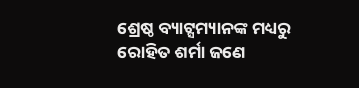ଶ୍ରେଷ୍ଠ ବ୍ୟାଟ୍ସମ୍ୟାନଙ୍କ ମଧ୍ୟରୁ ରୋହିତ ଶର୍ମା ଜଣେ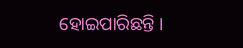ହୋଇପାରିଛନ୍ତି ।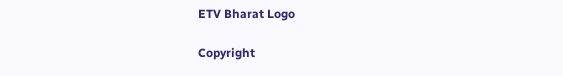ETV Bharat Logo

Copyright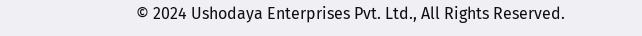© 2024 Ushodaya Enterprises Pvt. Ltd., All Rights Reserved.